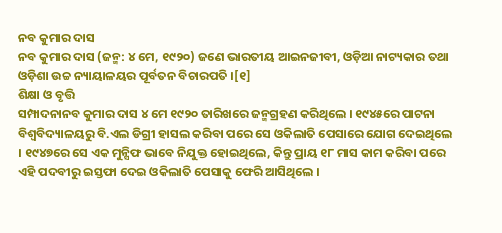ନବ କୁମାର ଦାସ
ନବ କୁମାର ଦାସ (ଜନ୍ମ: ୪ ମେ, ୧୯୨୦) ଜଣେ ଭାରତୀୟ ଆଇନଜୀବୀ, ଓଡ଼ିଆ ନାଟ୍ୟକାର ତଥା ଓଡ଼ିଶା ଉଚ୍ଚ ନ୍ୟାୟାଳୟର ପୂର୍ବତନ ବିଚାରପତି ।[୧]
ଶିକ୍ଷା ଓ ବୃତ୍ତି
ସମ୍ପାଦନାନବ କୁମାର ଦାସ ୪ ମେ ୧୯୨୦ ତାରିଖରେ ଜନ୍ମଗ୍ରହଣ କରିଥିଲେ । ୧୯୪୫ରେ ପାଟନା ବିଶ୍ୱବିଦ୍ୟାଳୟରୁ ବି.ଏଲ ଡିଗ୍ରୀ ହାସଲ କରିବା ପରେ ସେ ଓକିଲାତି ପେସାରେ ଯୋଗ ଦେଇଥିଲେ । ୧୯୪୭ରେ ସେ ଏକ ମୁନ୍ସିଫ ଭାବେ ନିଯୁକ୍ତ ହୋଇଥିଲେ, କିନ୍ତୁ ପ୍ରାୟ ୧୮ ମାସ କାମ କରିବା ପରେ ଏହି ପଦବୀରୁ ଇସ୍ତଫା ଦେଇ ଓକିଲାତି ପେସାକୁ ଫେରି ଆସିଥିଲେ ।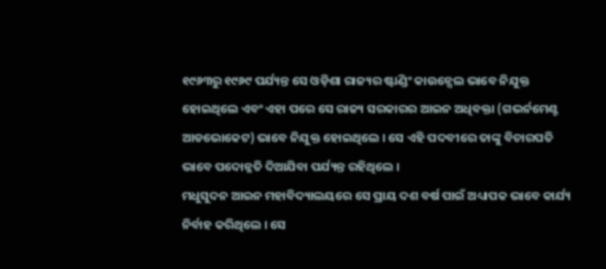୧୯୬୩ରୁ ୧୯୬୯ ପର୍ଯ୍ୟନ୍ତ ସେ ଓଡ଼ିଶା ରାଜ୍ୟର ଷ୍ଟାଣ୍ଡିଂ କାଉନ୍ସେଲ ଭାବେ ନିଯୁକ୍ତ ହୋଇଥିଲେ ଏବଂ ଏହା ପରେ ସେ ରାଜ୍ୟ ସରକାରର ଆଇନ ଅଧିବକ୍ତା (ଗଭର୍ନମେଣ୍ଟ ଆଡଭୋକେଟ) ଭାବେ ନିଯୁକ୍ତ ହୋଇଥିଲେ । ସେ ଏହି ପଦବୀରେ ତାଙ୍କୁ ବିଚାରପତି ଭାବେ ପଦୋନ୍ନତି ଦିଆଯିବା ପର୍ଯ୍ୟନ୍ତ ରହିଥିଲେ ।
ମଧୁସୁଦନ ଆଇନ ମହାବିଦ୍ୟାଲୟରେ ସେ ପ୍ରାୟ ଦଶ ବର୍ଷ ପାଇଁ ଅଧ୍ୟାପକ ଭାବେ କାର୍ଯ୍ୟ ନିର୍ବାହ କରିଥିଲେ । ସେ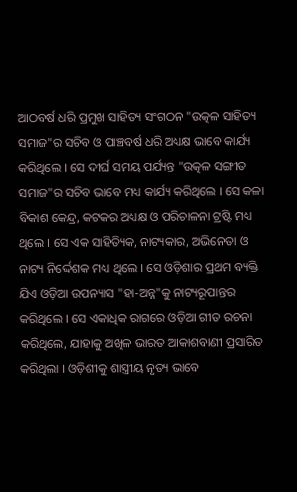ଆଠବର୍ଷ ଧରି ପ୍ରମୁଖ ସାହିତ୍ୟ ସଂଗଠନ "ଉତ୍କଳ ସାହିତ୍ୟ ସମାଜ"ର ସଚିବ ଓ ପାଞ୍ଚବର୍ଷ ଧରି ଅଧ୍ୟକ୍ଷ ଭାବେ କାର୍ଯ୍ୟ କରିଥିଲେ । ସେ ଦୀର୍ଘ ସମୟ ପର୍ଯ୍ୟନ୍ତ "ଉତ୍କଳ ସଙ୍ଗୀତ ସମାଜ"ର ସଚିବ ଭାବେ ମଧ୍ୟ କାର୍ଯ୍ୟ କରିଥିଲେ । ସେ କଳା ବିକାଶ କେନ୍ଦ୍ର, କଟକର ଅଧ୍ୟକ୍ଷ ଓ ପରିଚାଳନା ଟ୍ରଷ୍ଟି ମଧ୍ୟ ଥିଲେ । ସେ ଏକ ସାହିତ୍ୟିକ, ନାଟ୍ୟକାର, ଅଭିନେତା ଓ ନାଟ୍ୟ ନିର୍ଦ୍ଦେଶକ ମଧ୍ୟ ଥିଲେ । ସେ ଓଡ଼ିଶାର ପ୍ରଥମ ବ୍ୟକ୍ତି ଯିଏ ଓଡ଼ିଆ ଉପନ୍ୟାସ "ହା-ଅନ୍ନ"କୁ ନାଟ୍ୟରୂପାନ୍ତର କରିଥିଲେ । ସେ ଏକାଧିକ ରାଗରେ ଓଡ଼ିଆ ଗୀତ ରଚନା କରିଥିଲେ, ଯାହାକୁ ଅଖିଳ ଭାରତ ଆକାଶବାଣୀ ପ୍ରସାରିତ କରିଥିଲା । ଓଡ଼ିଶୀକୁ ଶାସ୍ତ୍ରୀୟ ନୃତ୍ୟ ଭାବେ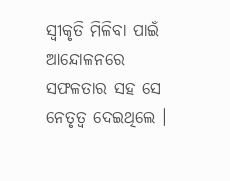ସ୍ୱୀକୃତି ମିଳିବା ପାଇଁ ଆନ୍ଦୋଳନରେ ସଫଳତାର ସହ ସେ ନେତୃତ୍ୱ ଦେଇଥିଲେ ।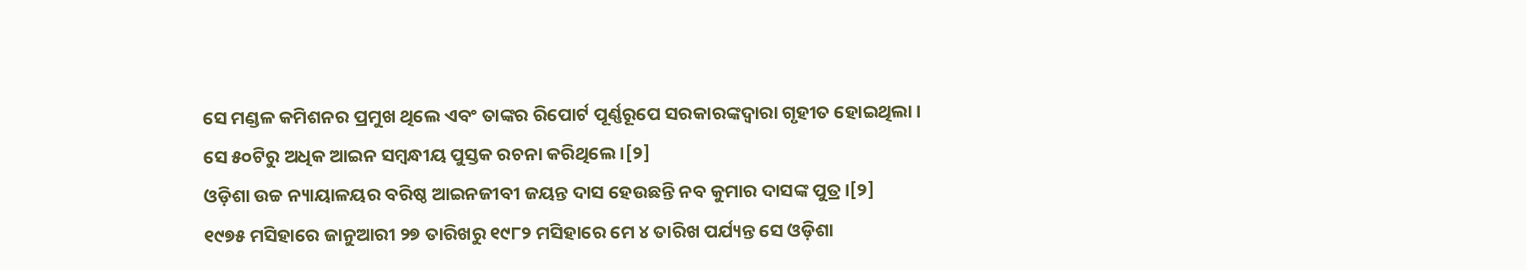ସେ ମଣ୍ଡଳ କମିଶନର ପ୍ରମୁଖ ଥିଲେ ଏବଂ ତାଙ୍କର ରିପୋର୍ଟ ପୂର୍ଣ୍ଣରୂପେ ସରକାରଙ୍କଦ୍ଵାରା ଗୃହୀତ ହୋଇଥିଲା । ସେ ୫୦ଟିରୁ ଅଧିକ ଆଇନ ସମ୍ବନ୍ଧୀୟ ପୁସ୍ତକ ରଚନା କରିଥିଲେ ।[୨]
ଓଡ଼ିଶା ଉଚ୍ଚ ନ୍ୟାୟାଳୟର ବରିଷ୍ଠ ଆଇନଜୀବୀ ଜୟନ୍ତ ଦାସ ହେଉଛନ୍ତି ନବ କୁମାର ଦାସଙ୍କ ପୁତ୍ର ।[୨]
୧୯୭୫ ମସିହାରେ ଜାନୁଆରୀ ୨୭ ତାରିଖରୁ ୧୯୮୨ ମସିହାରେ ମେ ୪ ତାରିଖ ପର୍ଯ୍ୟନ୍ତ ସେ ଓଡ଼ିଶା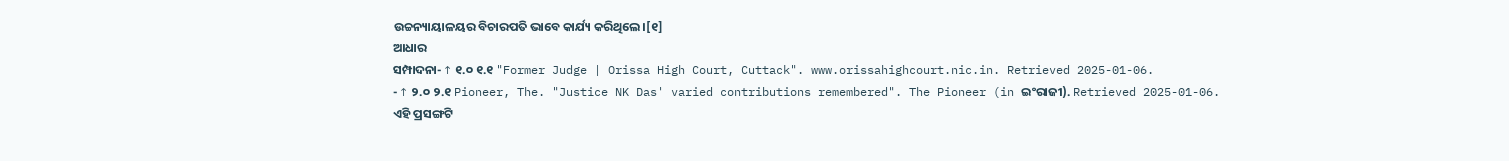ଉଚ୍ଚନ୍ୟାୟାଳୟର ବିଚାରପତି ଭାବେ କାର୍ଯ୍ୟ କରିଥିଲେ।[୧]
ଆଧାର
ସମ୍ପାଦନା- ↑ ୧.୦ ୧.୧ "Former Judge | Orissa High Court, Cuttack". www.orissahighcourt.nic.in. Retrieved 2025-01-06.
- ↑ ୨.୦ ୨.୧ Pioneer, The. "Justice NK Das' varied contributions remembered". The Pioneer (in ଇଂରାଜୀ). Retrieved 2025-01-06.
ଏହି ପ୍ରସଙ୍ଗଟି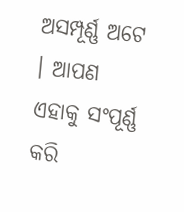ଅସମ୍ପୂର୍ଣ୍ଣ ଅଟେ । ଆପଣ ଏହାକୁ ସଂପୂର୍ଣ୍ଣ କରି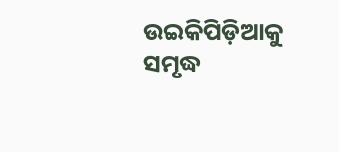ଉଇକିପିଡ଼ିଆକୁ ସମୃଦ୍ଧ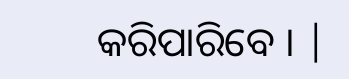କରିପାରିବେ । |